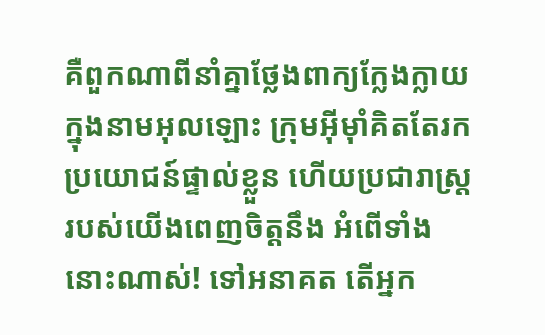គឺពួកណាពីនាំគ្នាថ្លែងពាក្យក្លែងក្លាយ ក្នុងនាមអុលឡោះ ក្រុមអ៊ីមុាំគិតតែរកប្រយោជន៍ផ្ទាល់ខ្លួន ហើយប្រជារាស្ត្ររបស់យើងពេញចិត្តនឹង អំពើទាំងនោះណាស់! ទៅអនាគត តើអ្នក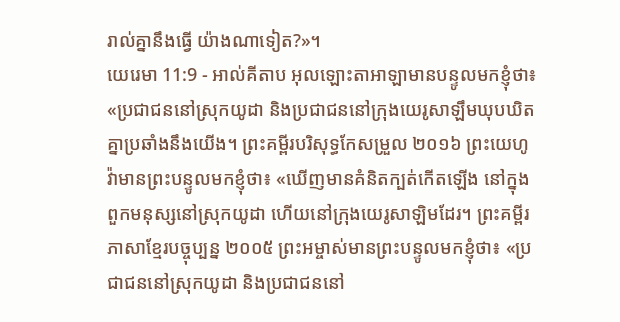រាល់គ្នានឹងធ្វើ យ៉ាងណាទៀត?»។
យេរេមា 11:9 - អាល់គីតាប អុលឡោះតាអាឡាមានបន្ទូលមកខ្ញុំថា៖ «ប្រជាជននៅស្រុកយូដា និងប្រជាជននៅក្រុងយេរូសាឡឹមឃុបឃិតគ្នាប្រឆាំងនឹងយើង។ ព្រះគម្ពីរបរិសុទ្ធកែសម្រួល ២០១៦ ព្រះយេហូវ៉ាមានព្រះបន្ទូលមកខ្ញុំថា៖ «ឃើញមានគំនិតក្បត់កើតឡើង នៅក្នុងពួកមនុស្សនៅស្រុកយូដា ហើយនៅក្រុងយេរូសាឡិមដែរ។ ព្រះគម្ពីរភាសាខ្មែរបច្ចុប្បន្ន ២០០៥ ព្រះអម្ចាស់មានព្រះបន្ទូលមកខ្ញុំថា៖ «ប្រជាជននៅស្រុកយូដា និងប្រជាជននៅ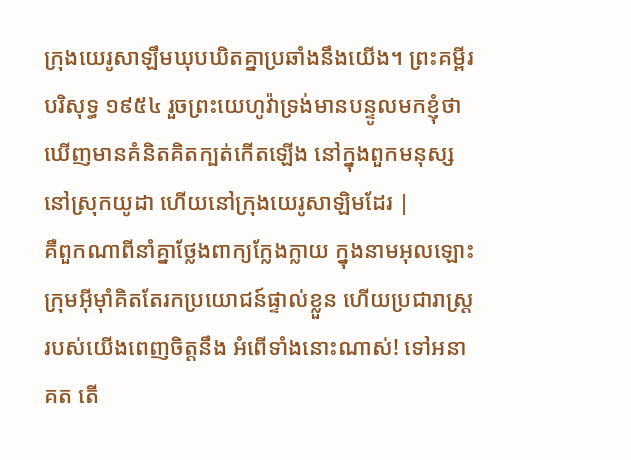ក្រុងយេរូសាឡឹមឃុបឃិតគ្នាប្រឆាំងនឹងយើង។ ព្រះគម្ពីរបរិសុទ្ធ ១៩៥៤ រួចព្រះយេហូវ៉ាទ្រង់មានបន្ទូលមកខ្ញុំថា ឃើញមានគំនិតគិតក្បត់កើតឡើង នៅក្នុងពួកមនុស្សនៅស្រុកយូដា ហើយនៅក្រុងយេរូសាឡិមដែរ |
គឺពួកណាពីនាំគ្នាថ្លែងពាក្យក្លែងក្លាយ ក្នុងនាមអុលឡោះ ក្រុមអ៊ីមុាំគិតតែរកប្រយោជន៍ផ្ទាល់ខ្លួន ហើយប្រជារាស្ត្ររបស់យើងពេញចិត្តនឹង អំពើទាំងនោះណាស់! ទៅអនាគត តើ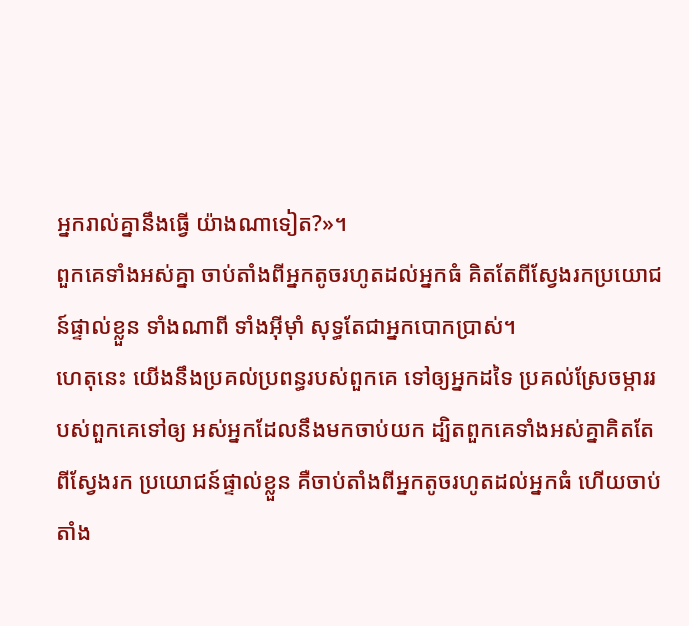អ្នករាល់គ្នានឹងធ្វើ យ៉ាងណាទៀត?»។
ពួកគេទាំងអស់គ្នា ចាប់តាំងពីអ្នកតូចរហូតដល់អ្នកធំ គិតតែពីស្វែងរកប្រយោជន៍ផ្ទាល់ខ្លួន ទាំងណាពី ទាំងអ៊ីមុាំ សុទ្ធតែជាអ្នកបោកប្រាស់។
ហេតុនេះ យើងនឹងប្រគល់ប្រពន្ធរបស់ពួកគេ ទៅឲ្យអ្នកដទៃ ប្រគល់ស្រែចម្ការរបស់ពួកគេទៅឲ្យ អស់អ្នកដែលនឹងមកចាប់យក ដ្បិតពួកគេទាំងអស់គ្នាគិតតែពីស្វែងរក ប្រយោជន៍ផ្ទាល់ខ្លួន គឺចាប់តាំងពីអ្នកតូចរហូតដល់អ្នកធំ ហើយចាប់តាំង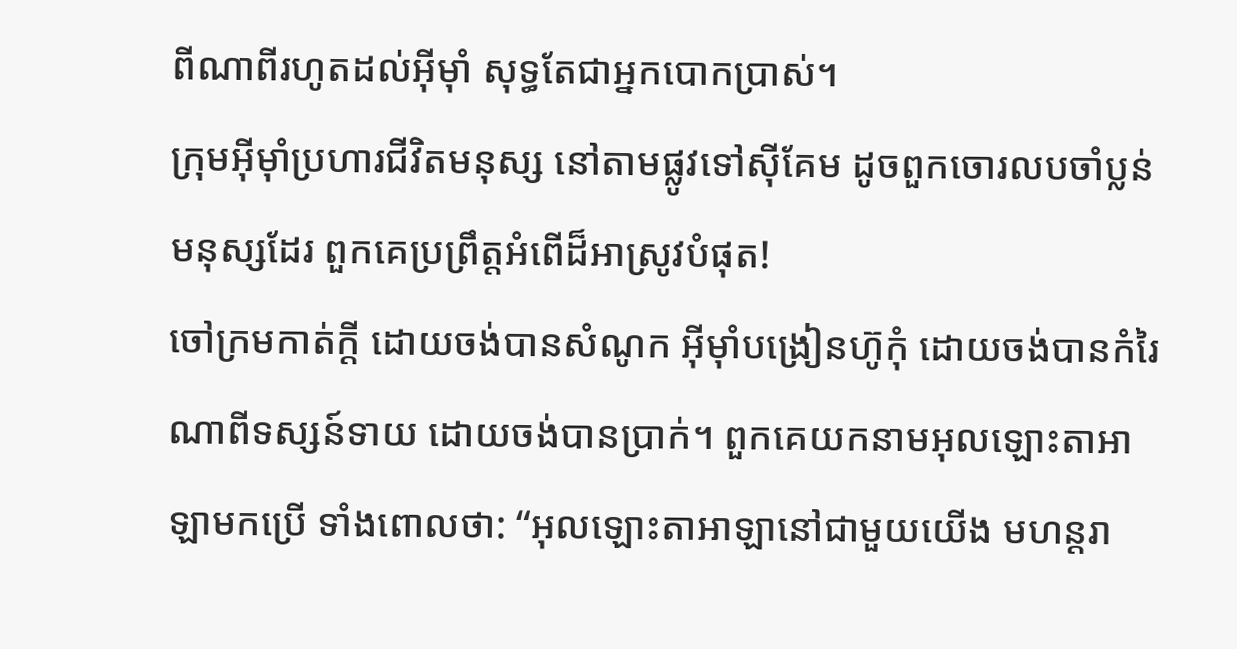ពីណាពីរហូតដល់អ៊ីមុាំ សុទ្ធតែជាអ្នកបោកប្រាស់។
ក្រុមអ៊ីមុាំប្រហារជីវិតមនុស្ស នៅតាមផ្លូវទៅស៊ីគែម ដូចពួកចោរលបចាំប្លន់មនុស្សដែរ ពួកគេប្រព្រឹត្តអំពើដ៏អាស្រូវបំផុត!
ចៅក្រមកាត់ក្ដី ដោយចង់បានសំណូក អ៊ីមុាំបង្រៀនហ៊ូកុំ ដោយចង់បានកំរៃ ណាពីទស្សន៍ទាយ ដោយចង់បានប្រាក់។ ពួកគេយកនាមអុលឡោះតាអាឡាមកប្រើ ទាំងពោលថា: “អុលឡោះតាអាឡានៅជាមួយយើង មហន្តរា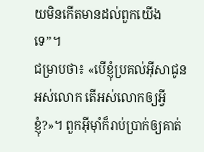យមិនកើតមានដល់ពួកយើងទេ”។
ជម្រាបថា៖ «បើខ្ញុំប្រគល់អ៊ីសាជូនអស់លោក តើអស់លោកឲ្យអ្វីខ្ញុំ?»។ ពួកអ៊ីមុាំក៏រាប់ប្រាក់ឲ្យគាត់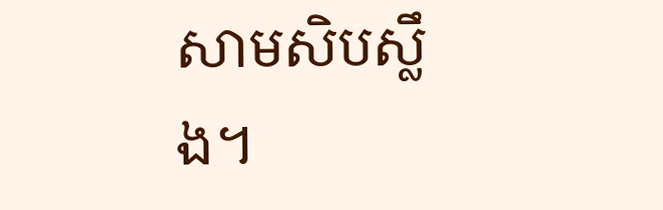សាមសិបស្លឹង។